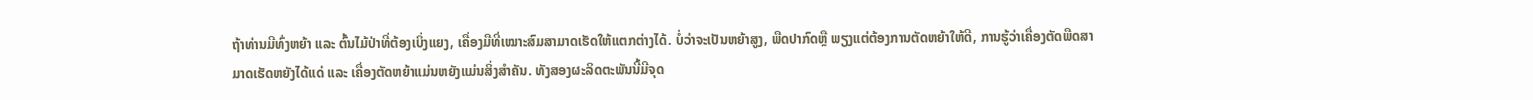ຖ້າທ່ານມີທົ່ງຫຍ້າ ແລະ ຕົ້ນໄມ້ປ່າທີ່ຕ້ອງເບິ່ງແຍງ, ເຄື່ອງມືທີ່ເໝາະສົມສາມາດເຮັດໃຫ້ແຕກຕ່າງໄດ້. ບໍ່ວ່າຈະເປັນຫຍ້າສູງ, ພືດປາກົດຫຼື ພຽງແຕ່ຕ້ອງການຕັດຫຍ້າໃຫ້ດີ, ການຮູ້ວ່າເຄື່ອງຕັດພືດສາມາດເຮັດຫຍັງໄດ້ແດ່ ແລະ ເຄື່ອງຕັດຫຍ້າແມ່ນຫຍັງແມ່ນສິ່ງສຳຄັນ. ທັງສອງຜະລິດຕະພັນນີ້ມີຈຸດ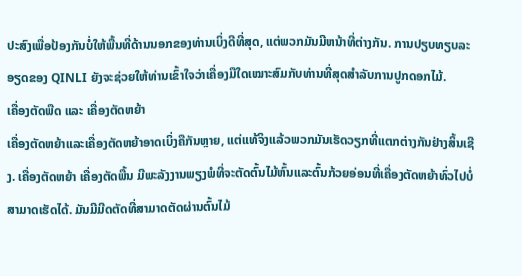ປະສົງເພື່ອປ້ອງກັນບໍ່ໃຫ້ພື້ນທີ່ດ້ານນອກຂອງທ່ານເບິ່ງດີທີ່ສຸດ, ແຕ່ພວກມັນມີຫນ້າທີ່ຕ່າງກັນ. ການປຽບທຽບລະອຽດຂອງ QINLI ຍັງຈະຊ່ວຍໃຫ້ທ່ານເຂົ້າໃຈວ່າເຄື່ອງມືໃດເໝາະສົມກັບທ່ານທີ່ສຸດສຳລັບການປູກດອກໄມ້.
ເຄື່ອງຕັດພືດ ແລະ ເຄື່ອງຕັດຫຍ້າ
ເຄື່ອງຕັດຫຍ້າແລະເຄື່ອງຕັດຫຍ້າອາດເບິ່ງຄືກັນຫຼາຍ, ແຕ່ແທ້ຈິງແລ້ວພວກມັນເຮັດວຽກທີ່ແຕກຕ່າງກັນຢ່າງສິ້ນເຊີງ. ເຄື່ອງຕັດຫຍ້າ ເຄື່ອງຕັດພື້ນ ມີພະລັງງານພຽງພໍທີ່ຈະຕັດຕົ້ນໄມ້ຫົ້ນແລະຕົ້ນກ້ວຍອ່ອນທີ່ເຄື່ອງຕັດຫຍ້າທົ່ວໄປບໍ່ສາມາດເຮັດໄດ້. ມັນມີມີດຕັດທີ່ສາມາດຕັດຜ່ານຕົ້ນໄມ້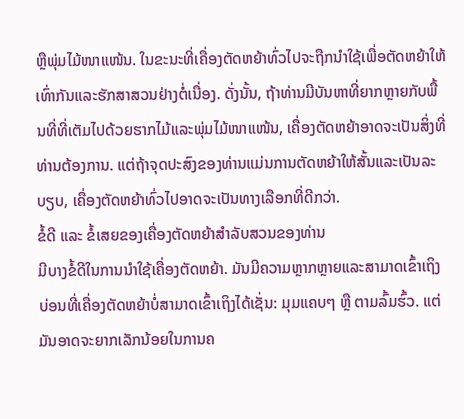ຫຼືພຸ່ມໄມ້ໜາແໜ້ນ. ໃນຂະນະທີ່ເຄື່ອງຕັດຫຍ້າທົ່ວໄປຈະຖືກນຳໃຊ້ເພື່ອຕັດຫຍ້າໃຫ້ເທົ່າກັນແລະຮັກສາສວນຢ່າງຕໍ່ເນື່ອງ. ດັ່ງນັ້ນ, ຖ້າທ່ານມີບັນຫາທີ່ຍາກຫຼາຍກັບພື້ນທີ່ທີ່ເຕັມໄປດ້ວຍຮາກໄມ້ແລະພຸ່ມໄມ້ໜາແໜ້ນ, ເຄື່ອງຕັດຫຍ້າອາດຈະເປັນສິ່ງທີ່ທ່ານຕ້ອງການ. ແຕ່ຖ້າຈຸດປະສົງຂອງທ່ານແມ່ນການຕັດຫຍ້າໃຫ້ສັ້ນແລະເປັນລະບຽບ, ເຄື່ອງຕັດຫຍ້າທົ່ວໄປອາດຈະເປັນທາງເລືອກທີ່ດີກວ່າ.
ຂໍ້ດີ ແລະ ຂໍ້ເສຍຂອງເຄື່ອງຕັດຫຍ້າສຳລັບສວນຂອງທ່ານ
ມີບາງຂໍ້ດີໃນການນຳໃຊ້ເຄື່ອງຕັດຫຍ້າ. ມັນມີຄວາມຫຼາກຫຼາຍແລະສາມາດເຂົ້າເຖິງບ່ອນທີ່ເຄື່ອງຕັດຫຍ້າບໍ່ສາມາດເຂົ້າເຖິງໄດ້ເຊັ່ນ: ມຸມແຄບໆ ຫຼື ຕາມລົ້ມຮົ້ວ. ແຕ່ມັນອາດຈະຍາກເລັກນ້ອຍໃນການຄ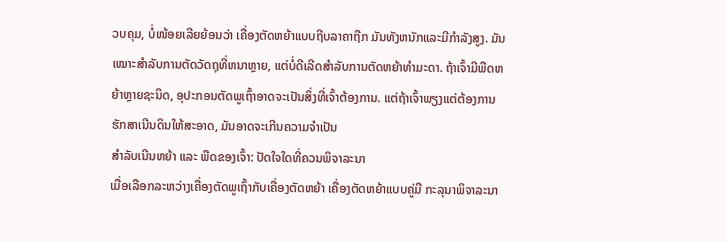ວບຄຸມ, ບໍ່ໜ້ອຍເລີຍຍ້ອນວ່າ ເຄື່ອງຕັດຫຍ້າແບບຖີບລາຄາຖືກ ມັນທັງຫນັກແລະມີກຳລັງສູງ. ມັນເໝາະສຳລັບການຕັດວັດຖຸທີ່ຫນາຫຼາຍ, ແຕ່ບໍ່ດີເລີດສຳລັບການຕັດຫຍ້າທຳມະດາ. ຖ້າເຈົ້າມີພືດຫຍ້າຫຼາຍຊະນິດ, ອຸປະກອນຕັດພູເຖົ້າອາດຈະເປັນສິ່ງທີ່ເຈົ້າຕ້ອງການ. ແຕ່ຖ້າເຈົ້າພຽງແຕ່ຕ້ອງການຮັກສາເນີນດິນໃຫ້ສະອາດ, ມັນອາດຈະເກີນຄວາມຈຳເປັນ
ສຳລັບເນີນຫຍ້າ ແລະ ພືດຂອງເຈົ້າ: ປັດໃຈໃດທີ່ຄວນພິຈາລະນາ
ເມື່ອເລືອກລະຫວ່າງເຄື່ອງຕັດພູເຖົ້າກັບເຄື່ອງຕັດຫຍ້າ ເຄື່ອງຕັດຫຍ້າແບບຄູ່ມື ກະລຸນາພິຈາລະນາ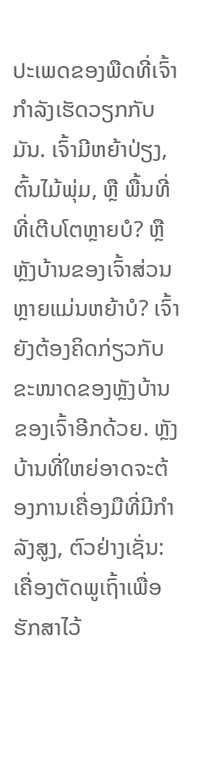ປະເພດຂອງພືດທີ່ເຈົ້າກຳລັງເຮັດວຽກກັບມັນ. ເຈົ້າມີຫຍ້າປ່ຽງ, ຕົ້ນໄມ້ພຸ່ມ, ຫຼື ພື້ນທີ່ທີ່ເຕີບໂຕຫຼາຍບໍ? ຫຼື ຫຼັງບ້ານຂອງເຈົ້າສ່ວນຫຼາຍແມ່ນຫຍ້າບໍ? ເຈົ້າຍັງຕ້ອງຄິດກ່ຽວກັບຂະໜາດຂອງຫຼັງບ້ານຂອງເຈົ້າອີກດ້ວຍ. ຫຼັງບ້ານທີ່ໃຫຍ່ອາດຈະຕ້ອງການເຄື່ອງມືທີ່ມີກຳລັງສູງ, ຕົວຢ່າງເຊັ່ນ: ເຄື່ອງຕັດພູເຖົ້າເພື່ອຮັກສາໄວ້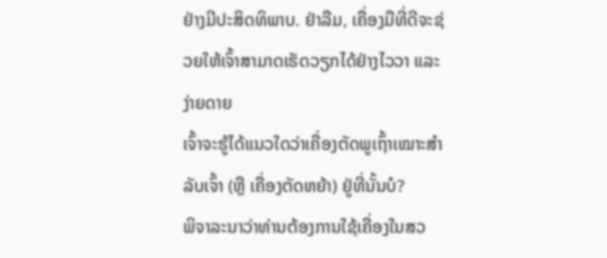ຢ່າງມີປະສິດທິພາບ. ຢ່າລືມ, ເຄື່ອງມືທີ່ດີຈະຊ່ວຍໃຫ້ເຈົ້າສາມາດເຮັດວຽກໄດ້ຢ່າງໄວວາ ແລະ ງ່າຍດາຍ
ເຈົ້າຈະຮູ້ໄດ້ແນວໃດວ່າເຄື່ອງຕັດພູເຖົ້າເໝາະສຳລັບເຈົ້າ (ຫຼື ເຄື່ອງຕັດຫຍ້າ) ຢູ່ທີ່ນັ້ນບໍ?
ພິຈາລະນາວ່າທ່ານຕ້ອງການໃຊ້ເຄື່ອງໃນສວ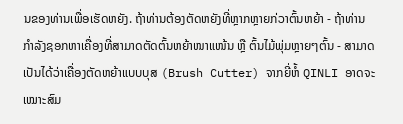ນຂອງທ່ານເພື່ອເຮັດຫຍັງ. ຖ້າທ່ານຕ້ອງຕັດຫຍັງທີ່ຫຼາກຫຼາຍກ່ວາຕົ້ນຫຍ້າ - ຖ້າທ່ານກໍາລັງຊອກຫາເຄື່ອງທີ່ສາມາດຕັດຕົ້ນຫຍ້າໜາແໜ້ນ ຫຼື ຕົ້ນໄມ້ພຸ່ມຫຼາຍໆຕົ້ນ - ສາມາດເປັນໄດ້ວ່າເຄື່ອງຕັດຫຍ້າແບບບຸສ (Brush Cutter) ຈາກຍີ່ຫໍ້ QINLI ອາດຈະເໝາະສົມ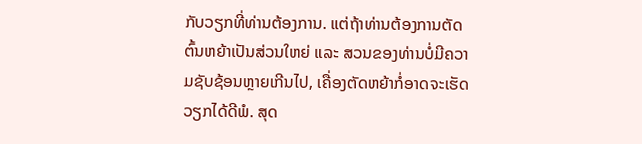ກັບວຽກທີ່ທ່ານຕ້ອງການ. ແຕ່ຖ້າທ່ານຕ້ອງການຕັດຕົ້ນຫຍ້າເປັນສ່ວນໃຫຍ່ ແລະ ສວນຂອງທ່ານບໍ່ມີຄວາມຊັບຊ້ອນຫຼາຍເກີນໄປ, ເຄື່ອງຕັດຫຍ້າກໍ່ອາດຈະເຮັດວຽກໄດ້ດີພໍ. ສຸດ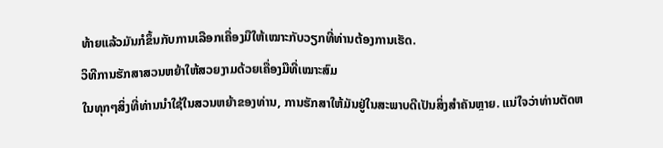ທ້າຍແລ້ວມັນກໍຂຶ້ນກັບການເລືອກເຄື່ອງມືໃຫ້ເໝາະກັບວຽກທີ່ທ່ານຕ້ອງການເຮັດ.
ວິທີການຮັກສາສວນຫຍ້າໃຫ້ສວຍງາມດ້ວຍເຄື່ອງມືທີ່ເໝາະສົມ
ໃນທຸກໆສິ່ງທີ່ທ່ານນໍາໃຊ້ໃນສວນຫຍ້າຂອງທ່ານ, ການຮັກສາໃຫ້ມັນຢູ່ໃນສະພາບດີເປັນສິ່ງສໍາຄັນຫຼາຍ. ແນ່ໃຈວ່າທ່ານຕັດຫ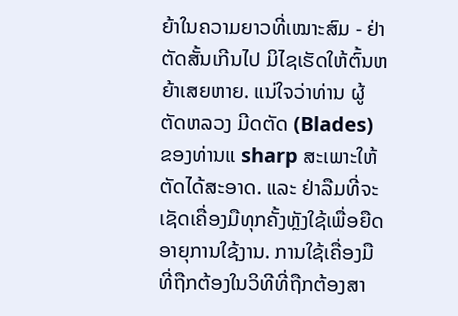ຍ້າໃນຄວາມຍາວທີ່ເໝາະສົມ - ຢ່າຕັດສັ້ນເກີນໄປ ມິໄຊເຮັດໃຫ້ຕົ້ນຫຍ້າເສຍຫາຍ. ແນ່ໃຈວ່າທ່ານ ຜູ້ຕັດຫລວງ ມີດຕັດ (Blades) ຂອງທ່ານແ sharp ສະເພາະໃຫ້ຕັດໄດ້ສະອາດ. ແລະ ຢ່າລືມທີ່ຈະເຊັດເຄື່ອງມືທຸກຄັ້ງຫຼັງໃຊ້ເພື່ອຍືດອາຍຸການໃຊ້ງານ. ການໃຊ້ເຄື່ອງມືທີ່ຖືກຕ້ອງໃນວິທີທີ່ຖືກຕ້ອງສາ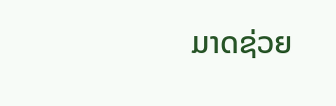ມາດຊ່ວຍ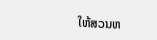ໃຫ້ສວນຫ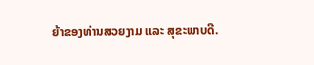ຍ້າຂອງທ່ານສວຍງາມ ແລະ ສຸຂະພາບດີ.